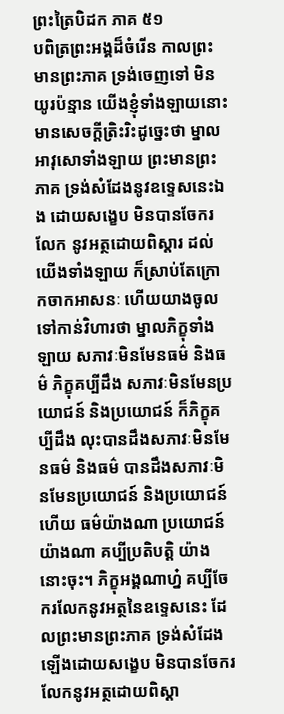ព្រះត្រៃបិដក ភាគ ៥១
បពិត្រព្រះអង្គដ៏ចំរើន កាលព្រះមានព្រះភាគ ទ្រង់ចេញទៅ មិនយូរប៉ន្មាន យើងខ្ញុំទាំងឡាយនោះ មានសេចក្តីត្រិះរិះដូច្នេះថា ម្នាលអាវុសោទាំងឡាយ ព្រះមានព្រះភាគ ទ្រង់សំដែងនូវឧទ្ទេសនេះឯង ដោយសង្ខេប មិនបានចែករលែក នូវអត្ថដោយពិស្តារ ដល់យើងទាំងឡាយ ក៏ស្រាប់តែក្រោកចាកអាសនៈ ហើយយាងចូលទៅកាន់វិហារថា ម្នាលភិក្ខុទាំងឡាយ សភាវៈមិនមែនធម៌ និងធម៌ ភិក្ខុគប្បីដឹង សភាវៈមិនមែនប្រយោជន៍ និងប្រយោជន៍ ក៏ភិក្ខុគប្បីដឹង លុះបានដឹងសភាវៈមិនមែនធម៌ និងធម៌ បានដឹងសភាវៈមិនមែនប្រយោជន៍ និងប្រយោជន៍ហើយ ធម៌យ៉ាងណា ប្រយោជន៍ យ៉ាងណា គប្បីប្រតិបត្តិ យ៉ាងនោះចុះ។ ភិក្ខុអង្គណាហ្ន៎ គប្បីចែករលែកនូវអត្ថនៃឧទ្ទេសនេះ ដែលព្រះមានព្រះភាគ ទ្រង់សំដែងឡើងដោយសង្ខេប មិនបានចែករលែកនូវអត្ថដោយពិស្តា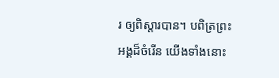រ ឲ្យពិស្តារបាន។ បពិត្រព្រះអង្គដ៏ចំរើន យើងទាំងនោះ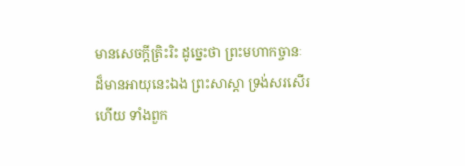មានសេចក្តីត្រិះរិះ ដូច្នេះថា ព្រះមហាកច្ចានៈដ៏មានអាយុនេះឯង ព្រះសាស្តា ទ្រង់សរសើរហើយ ទាំងពួក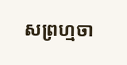សព្រហ្មចា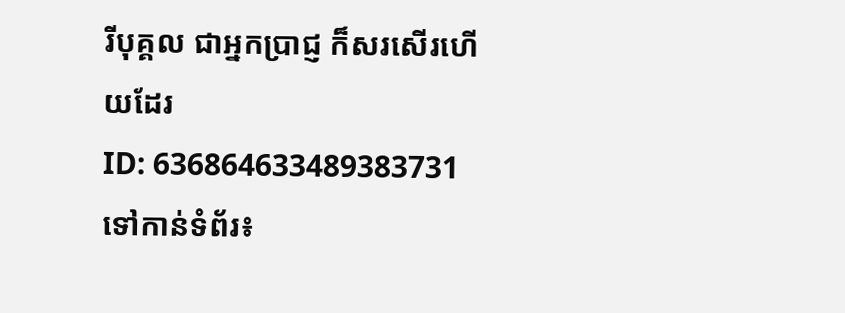រីបុគ្គល ជាអ្នកប្រាជ្ញ ក៏សរសើរហើយដែរ
ID: 636864633489383731
ទៅកាន់ទំព័រ៖